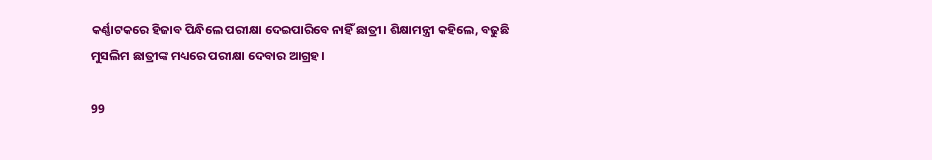କର୍ଣ୍ଣାଟକରେ ହିଜାବ ପିନ୍ଧିଲେ ପରୀକ୍ଷା ଦେଇପାରିବେ ନାହିଁ ଛାତ୍ରୀ। ଶିକ୍ଷାମନ୍ତ୍ରୀ କହିଲେ, ବଢୁଛି ମୁସଲିମ ଛାତ୍ରୀଙ୍କ ମଧ୍ୟରେ ପରୀକ୍ଷା ଦେବାର ଆଗ୍ରହ।

99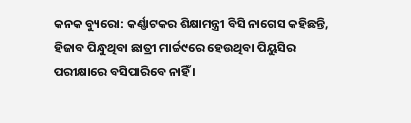କନକ ବ୍ୟୁରୋ: କର୍ଣ୍ଣାଟକର ଶିକ୍ଷାମନ୍ତ୍ରୀ ବିସି ନାଗେସ କହିଛନ୍ତି, ହିଜାବ ପିନ୍ଧୁଥିବା ଛାତ୍ରୀ ମାର୍ଚ୍ଚ୯ରେ ହେଉଥିବା ପିୟୁସିର ପରୀକ୍ଷାରେ ବସିପାରିବେ ନାହିଁ ।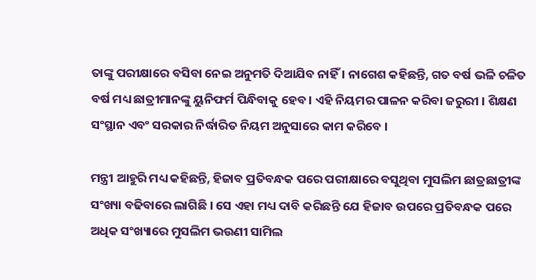ତାଙ୍କୁ ପରୀକ୍ଷାରେ ବସିବା ନେଇ ଅନୁମତି ଦିଆଯିବ ନାହିଁ । ନାଗେଶ କହିଛନ୍ତି, ଗତ ବର୍ଷ ଭଳି ଚଳିତ ବର୍ଷ ମଧ୍ୟ ଛାତ୍ରୀମାନଙ୍କୁ ୟୁନିଫର୍ମ ପିନ୍ଧିବାକୁ ହେବ । ଏହି ନିୟମର ପାଳନ କରିବା ଜରୁରୀ । ଶିକ୍ଷଣ ସଂସ୍ଥାନ ଏବଂ ସରକାର ନିର୍ଦ୍ଧାରିତ ନିୟମ ଅନୁସାରେ କାମ କରିବେ ।

ମନ୍ତ୍ରୀ ଆହୁରି ମଧ୍ୟ କହିଛନ୍ତି, ହିଜାବ ପ୍ରତିବନ୍ଧକ ପରେ ପରୀକ୍ଷାରେ ବସୁଥିବା ମୁସଲିମ ଛାତ୍ରଛାତ୍ରୀଙ୍କ ସଂଖ୍ୟା ବଢିବାରେ ଲାଗିଛି । ସେ ଏହା ମଧ୍ୟ ଦାବି କରିଛନ୍ତି ଯେ ହିଜାବ ଉପରେ ପ୍ରତିବନ୍ଧକ ପରେ ଅଧିକ ସଂଖ୍ୟାରେ ମୁସଲିମ ଭଉଣୀ ସାମିଲ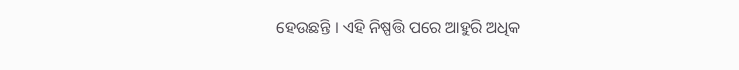ହେଉଛନ୍ତି । ଏହି ନିଷ୍ପତ୍ତି ପରେ ଆହୁରି ଅଧିକ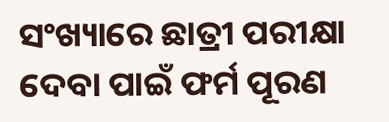ସଂଖ୍ୟାରେ ଛାତ୍ରୀ ପରୀକ୍ଷା ଦେବା ପାଇଁ ଫର୍ମ ପୂରଣ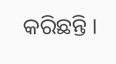କରିଛନ୍ତି ।